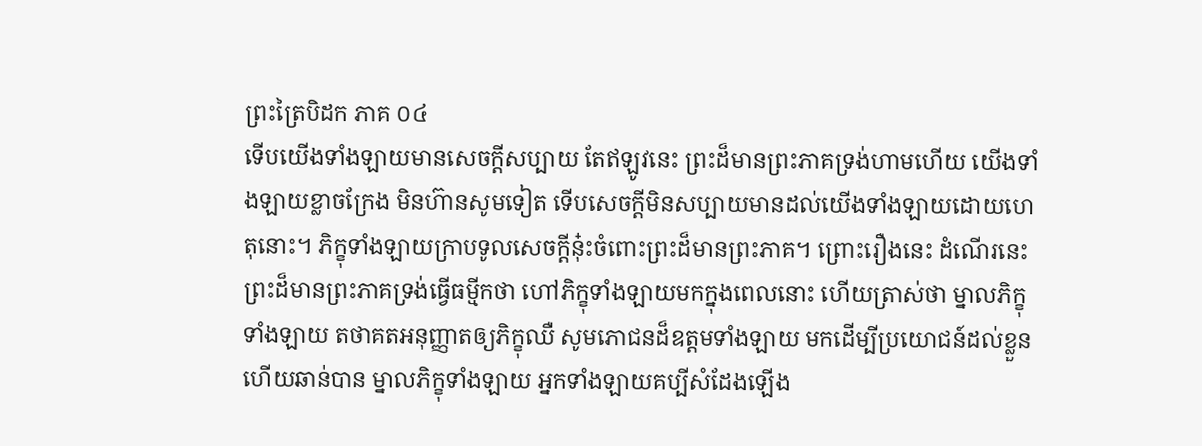ព្រះត្រៃបិដក ភាគ ០៤
ទើបយើងទាំងឡាយមានសេចក្តីសប្បាយ តែឥឡូវនេះ ព្រះដ៏មានព្រះភាគទ្រង់ហាមហើយ យើងទាំងឡាយខ្លាចក្រែង មិនហ៊ានសូមទៀត ទើបសេចក្តីមិនសប្បាយមានដល់យើងទាំងឡាយដោយហេតុនោះ។ ភិក្ខុទាំងឡាយក្រាបទូលសេចក្តីនុ៎ះចំពោះព្រះដ៏មានព្រះភាគ។ ព្រោះរឿងនេះ ដំណើរនេះ ព្រះដ៏មានព្រះភាគទ្រង់ធ្វើធម្មីកថា ហៅភិក្ខុទាំងឡាយមកក្នុងពេលនោះ ហើយត្រាស់ថា ម្នាលភិក្ខុទាំងឡាយ តថាគតអនុញ្ញាតឲ្យភិក្ខុឈឺ សូមភោជនដ៏ឧត្តមទាំងឡាយ មកដើម្បីប្រយោជន៍ដល់ខ្លួន ហើយឆាន់បាន ម្នាលភិក្ខុទាំងឡាយ អ្នកទាំងឡាយគប្បីសំដែងឡើង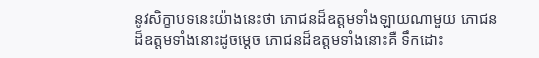នូវសិក្ខាបទនេះយ៉ាងនេះថា ភោជនដ៏ឧត្តមទាំងឡាយណាមួយ ភោជនដ៏ឧត្តមទាំងនោះដូចម្តេច ភោជនដ៏ឧត្តមទាំងនោះគឺ ទឹកដោះ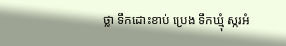ថ្លា ទឹកដោះខាប់ ប្រេង ទឹកឃ្មុំ ស្ករអំ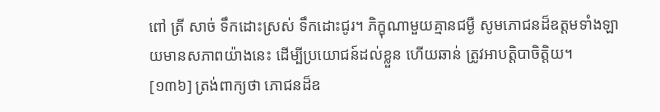ពៅ ត្រី សាច់ ទឹកដោះស្រស់ ទឹកដោះជូរ។ ភិក្ខុណាមួយគ្មានជម្ងឺ សូមភោជនដ៏ឧត្តមទាំងឡាយមានសភាពយ៉ាងនេះ ដើម្បីប្រយោជន៍ដល់ខ្លួន ហើយឆាន់ ត្រូវអាបត្តិបាចិត្តិយ។
[១៣៦] ត្រង់ពាក្យថា ភោជនដ៏ឧ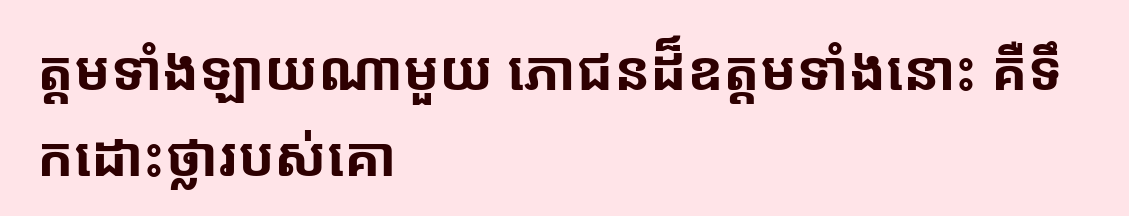ត្តមទាំងឡាយណាមួយ ភោជនដ៏ឧត្តមទាំងនោះ គឺទឹកដោះថ្លារបស់គោ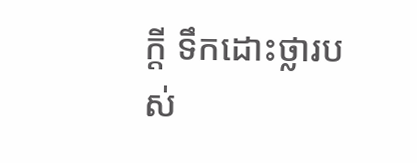ក្តី ទឹកដោះថ្លារបស់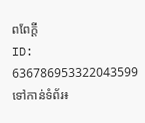ពពែក្តី
ID: 636786953322043599
ទៅកាន់ទំព័រ៖